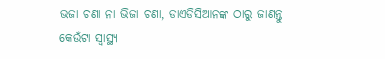ଭଜା ଚଣା ନା ଭିଜା ଚଣା, ଡାଏଡିସିଆନଙ୍କ ଠାରୁ ଜାଣନ୍ତୁ କେଉଁଟା ସ୍ୱାସ୍ଥ୍ୟ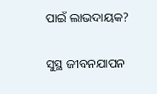ପାଇଁ ଲାଭଦାୟକ?

ସୁସ୍ଥ ଜୀବନଯାପନ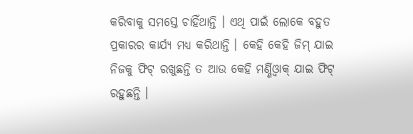କରିବାକୁ ସମସ୍ତେ ଚାହିଁଥାନ୍ତି । ଏଥି ପାଇଁ ଲୋକେ ବହୁତ ପ୍ରକାରର କାର୍ଯ୍ୟ ମଧ୍ୟ କରିଥାନ୍ତି । କେହି କେହି ଜିମ୍ ଯାଇ ନିଜକୁ ଫିଟ୍ ରଖୁଛନ୍ତି ତ ଆଉ କେହି ମର୍ଣ୍ଣିଓ୍ବାକ୍ ଯାଇ ଫିଟ୍ ରହୁଛନ୍ତି ।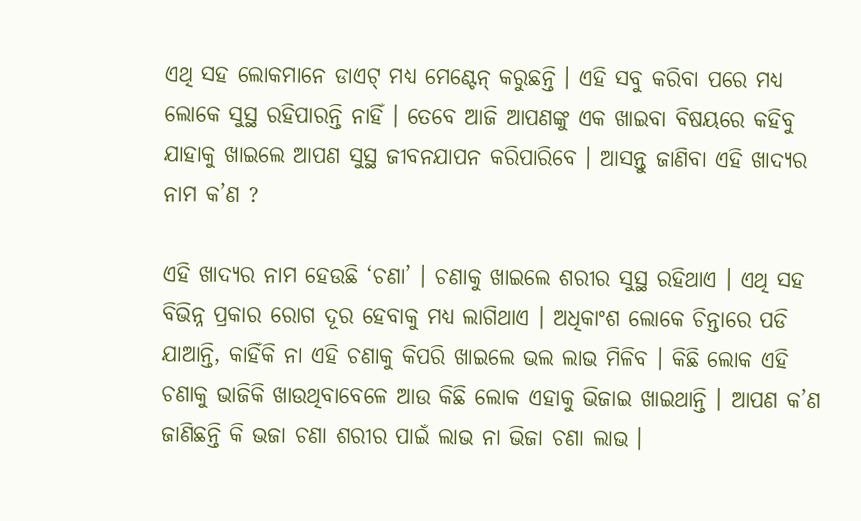ଏଥି ସହ ଲୋକମାନେ ଡାଏଟ୍ ମଧ୍ୟ ମେଣ୍ଟେନ୍ କରୁଛନ୍ତି । ଏହି ସବୁ କରିବା ପରେ ମଧ୍ୟ ଲୋକେ ସୁସ୍ଥ ରହିପାରନ୍ତି ନାହିଁ । ତେବେ ଆଜି ଆପଣଙ୍କୁ ଏକ ଖାଇବା ବିଷୟରେ କହିବୁ ଯାହାକୁ ଖାଇଲେ ଆପଣ ସୁସ୍ଥ ଜୀବନଯାପନ କରିପାରିବେ । ଆସନ୍ତୁ ଜାଣିବା ଏହି ଖାଦ୍ୟର ନାମ କ’ଣ ?

ଏହି ଖାଦ୍ୟର ନାମ ହେଉଛି ‘ଚଣା’ । ଚଣାକୁ ଖାଇଲେ ଶରୀର ସୁସ୍ଥ ରହିଥାଏ । ଏଥି ସହ ବିଭିନ୍ନ ପ୍ରକାର ରୋଗ ଦୂର ହେବାକୁ ମଧ୍ୟ ଲାଗିଥାଏ । ଅଧିକାଂଶ ଲୋକେ ଚିନ୍ତାରେ ପଡି ଯାଆନ୍ତି, କାହିଁକି ନା ଏହି ଚଣାକୁ କିପରି ଖାଇଲେ ଭଲ ଲାଭ ମିଳିବ । କିଛି ଲୋକ ଏହି ଚଣାକୁ ଭାଜିକି ଖାଉଥିବାବେଳେ ଆଉ କିଛି ଲୋକ ଏହାକୁ ଭିଜାଇ ଖାଇଥାନ୍ତି । ଆପଣ କ’ଣ ଜାଣିଛନ୍ତି କି ଭଜା ଚଣା ଶରୀର ପାଇଁ ଲାଭ ନା ଭିଜା ଚଣା ଲାଭ ।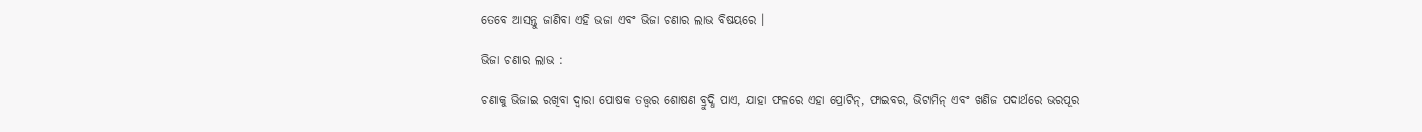ତେବେ ଆସନ୍ତୁ ଜାଣିବା ଏହି ଭଜା ଏବଂ ଭିଜା ଚଣାର ଲାଭ ବିଷୟରେ ।

ଭିଜା ଚଣାର ଲାଭ :

ଚଣାକୁ ଭିଜାଇ ରଖିବା ଦ୍ବାରା ପୋଷକ ତତ୍ତ୍ବର ଶୋଷଣ ବ୍ରୁଦ୍ଧି ପାଏ, ଯାହା ଫଳରେ ଏହା ପ୍ରୋଟିନ୍, ଫାଇବର, ଭିଟାମିନ୍ ଏବଂ ଖଣିଜ ପଦାର୍ଥରେ ଭରପୂର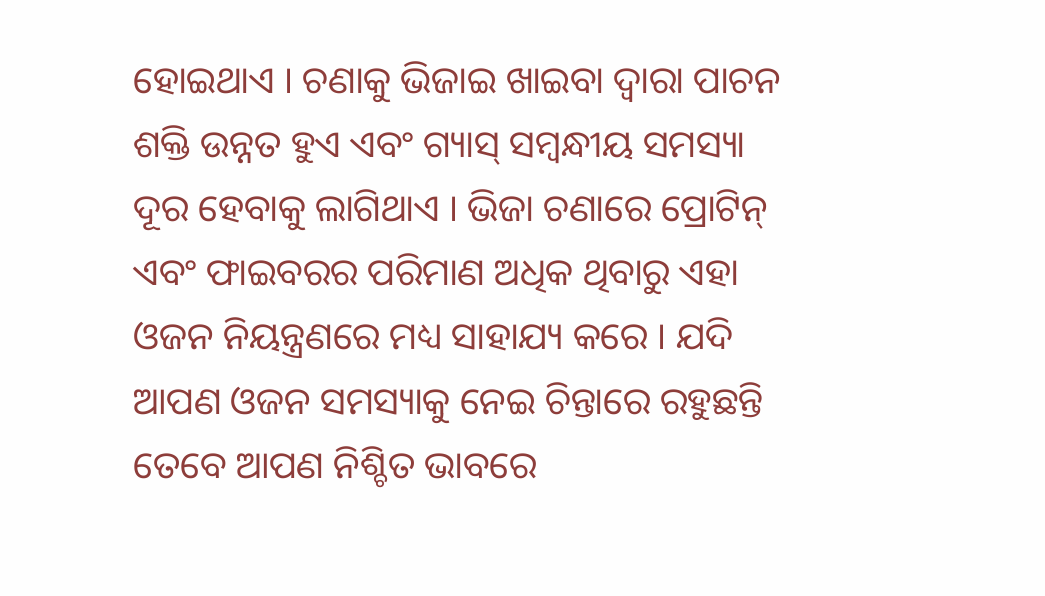ହୋଇଥାଏ । ଚଣାକୁ ଭିଜାଇ ଖାଇବା ଦ୍ବାରା ପାଚନ ଶକ୍ତି ଉନ୍ନତ ହୁଏ ଏବଂ ଗ୍ୟାସ୍ ସମ୍ବନ୍ଧୀୟ ସମସ୍ୟା ଦୂର ହେବାକୁ ଲାଗିଥାଏ । ଭିଜା ଚଣାରେ ପ୍ରୋଟିନ୍ ଏବଂ ଫାଇବରର ପରିମାଣ ଅଧିକ ଥିବାରୁ ଏହା ଓଜନ ନିୟନ୍ତ୍ରଣରେ ମଧ୍ୟ ସାହାଯ୍ୟ କରେ । ଯଦି ଆପଣ ଓଜନ ସମସ୍ୟାକୁ ନେଇ ଚିନ୍ତାରେ ରହୁଛନ୍ତି ତେବେ ଆପଣ ନିଶ୍ଚିତ ଭାବରେ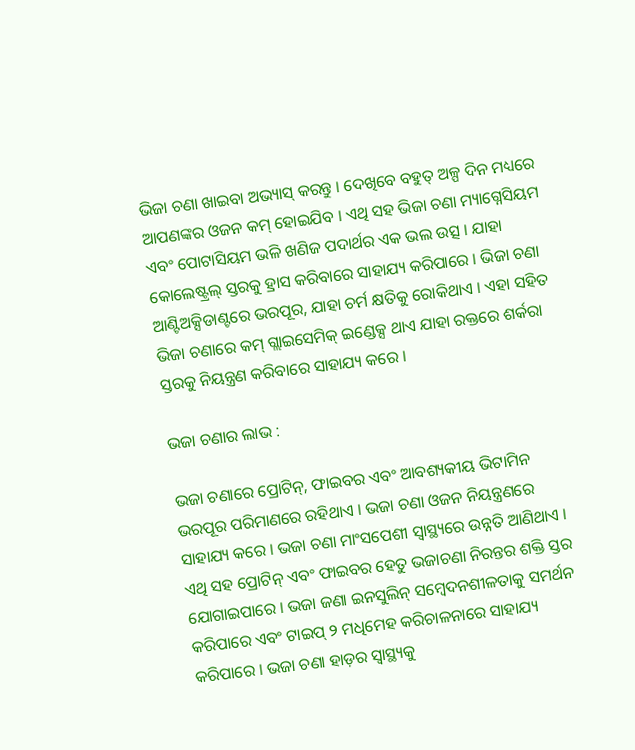ଭିଜା ଚଣା ଖାଇବା ଅଭ୍ୟାସ୍ କରନ୍ତୁ । ଦେଖିବେ ବହୁତ୍ ଅଳ୍ପ ଦିନ ମଧ୍ୟରେ ଆପଣଙ୍କର ଓଜନ କମ୍ ହୋଇଯିବ । ଏଥି ସହ ଭିଜା ଚଣା ମ୍ୟାଗ୍ନେସିୟମ ଏବଂ ପୋଟାସିୟମ ଭଳି ଖଣିଜ ପଦାର୍ଥର ଏକ ଭଲ ଉତ୍ସ । ଯାହା କୋଲେଷ୍ଟ୍ରଲ୍ ସ୍ତରକୁ ହ୍ରାସ କରିବାରେ ସାହାଯ୍ୟ କରିପାରେ । ଭିଜା ଚଣା ଆଣ୍ଟିଅକ୍ସିଡାଣ୍ଟରେ ଭରପୂର, ଯାହା ଚର୍ମ କ୍ଷତିକୁ ରୋକିଥାଏ । ଏହା ସହିତ ଭିଜା ଚଣାରେ କମ୍ ଗ୍ଲାଇସେମିକ୍ ଇଣ୍ଡେକ୍ସ ଥାଏ ଯାହା ରକ୍ତରେ ଶର୍କରା ସ୍ତରକୁ ନିୟନ୍ତ୍ରଣ କରିବାରେ ସାହାଯ୍ୟ କରେ ।

ଭଜା ଚଣାର ଲାଭ :

ଭଜା ଚଣାରେ ପ୍ରୋଟିନ୍, ଫାଇବର ଏବଂ ଆବଶ୍ୟକୀୟ ଭିଟାମିନ ଭରପୂର ପରିମାଣରେ ରହିଥାଏ । ଭଜା ଚଣା ଓଜନ ନିୟନ୍ତ୍ରଣରେ ସାହାଯ୍ୟ କରେ । ଭଜା ଚଣା ମାଂସପେଶୀ ସ୍ବାସ୍ଥ୍ୟରେ ଉନ୍ନତି ଆଣିଥାଏ । ଏଥି ସହ ପ୍ରୋଟିନ୍ ଏବଂ ଫାଇବର ହେତୁ ଭଜାଚଣା ନିରନ୍ତର ଶକ୍ତି ସ୍ତର ଯୋଗାଇପାରେ । ଭଜା ଜଣା ଇନସୁଲିନ୍ ସମ୍ବେଦନଶୀଳତାକୁ ସମର୍ଥନ କରିପାରେ ଏବଂ ଟାଇପ୍ ୨ ମଧିମେହ କରିଚାଳନାରେ ସାହାଯ୍ୟ କରିପାରେ । ଭଜା ଚଣା ହାଡ଼ର ସ୍ବାସ୍ଥ୍ୟକୁ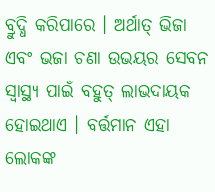ବ୍ରୁଦ୍ଧି କରିପାରେ । ଅର୍ଥାତ୍ ଭିଜା ଏବଂ ଭଜା ଚଣା ଉଭୟର ସେବନ ସ୍ବାସ୍ଥ୍ୟ ପାଇଁ ବହୁତ୍ ଲାଭଦାୟକ ହୋଇଥାଏ । ବର୍ତ୍ତମାନ ଏହା ଲୋକଙ୍କ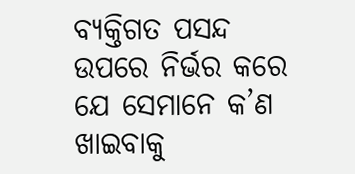ବ୍ୟକ୍ତିଗତ ପସନ୍ଦ ଉପରେ ନିର୍ଭର କରେ ଯେ ସେମାନେ କ’ଣ ଖାଇବାକୁ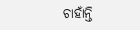ଚାହାଁନ୍ତି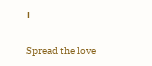।

Spread the love